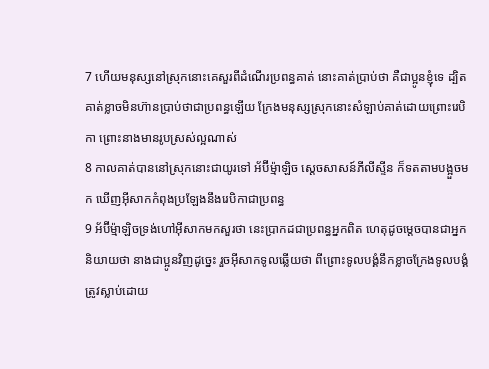7 ហើយមនុស្សនៅស្រុកនោះគេសួរពីដំណើរប្រពន្ធគាត់ នោះគាត់ប្រាប់ថា គឺជាប្អូនខ្ញុំទេ ដ្បិតគាត់ខ្លាចមិនហ៊ានប្រាប់ថាជាប្រពន្ធឡើយ ក្រែងមនុស្សស្រុកនោះសំឡាប់គាត់ដោយព្រោះរេបិកា ព្រោះនាងមានរូបស្រស់ល្អណាស់
8 កាលគាត់បាននៅស្រុកនោះជាយូរទៅ អ័ប៊ីម៉្មាឡិច ស្តេចសាសន៍ភីលីស្ទីន ក៏ទតតាមបង្អួចមក ឃើញអ៊ីសាកកំពុងប្រឡែងនឹងរេបិកាជាប្រពន្ធ
9 អ័ប៊ីម៉្មាឡិចទ្រង់ហៅអ៊ីសាកមកសួរថា នេះប្រាកដជាប្រពន្ធអ្នកពិត ហេតុដូចម្តេចបានជាអ្នកនិយាយថា នាងជាប្អូនវិញដូច្នេះ រួចអ៊ីសាកទូលឆ្លើយថា ពីព្រោះទូលបង្គំនឹកខ្លាចក្រែងទូលបង្គំត្រូវស្លាប់ដោយ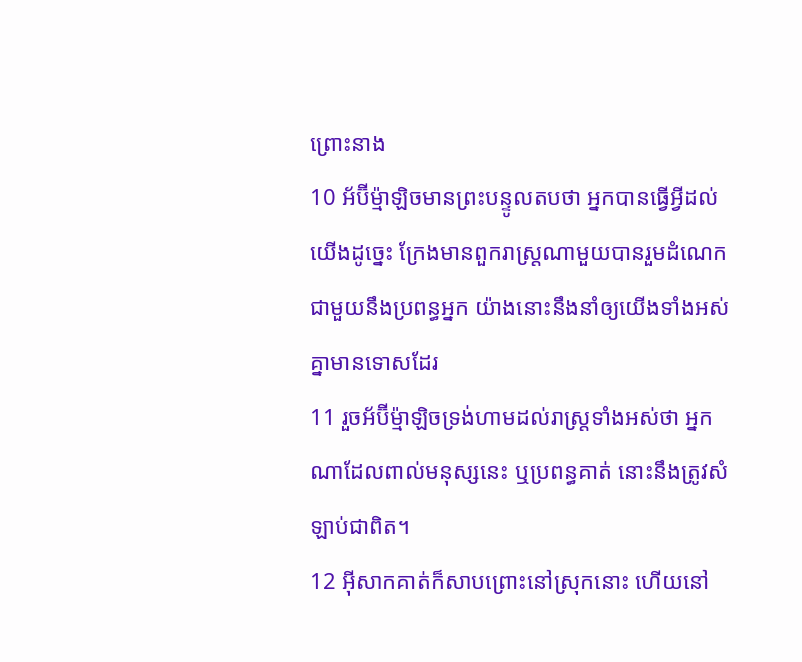ព្រោះនាង
10 អ័ប៊ីម៉្មាឡិចមានព្រះបន្ទូលតបថា អ្នកបានធ្វើអ្វីដល់យើងដូច្នេះ ក្រែងមានពួករាស្ត្រណាមួយបានរួមដំណេកជាមួយនឹងប្រពន្ធអ្នក យ៉ាងនោះនឹងនាំឲ្យយើងទាំងអស់គ្នាមានទោសដែរ
11 រួចអ័ប៊ីម៉្មាឡិចទ្រង់ហាមដល់រាស្ត្រទាំងអស់ថា អ្នកណាដែលពាល់មនុស្សនេះ ឬប្រពន្ធគាត់ នោះនឹងត្រូវសំឡាប់ជាពិត។
12 អ៊ីសាកគាត់ក៏សាបព្រោះនៅស្រុកនោះ ហើយនៅ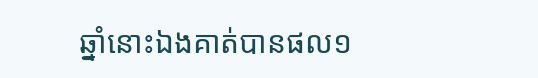ឆ្នាំនោះឯងគាត់បានផល១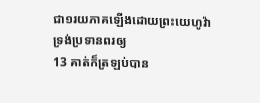ជា១រយភាគឡើងដោយព្រះយេហូវ៉ាទ្រង់ប្រទានពរឲ្យ
13 គាត់ក៏ត្រឡប់បាន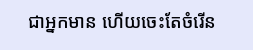ជាអ្នកមាន ហើយចេះតែចំរើន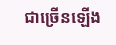ជាច្រើនឡើង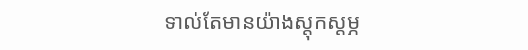ទាល់តែមានយ៉ាងស្តុកស្តម្ភ